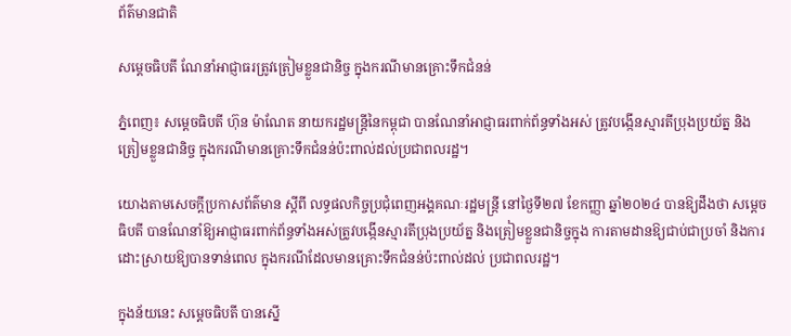ព័ត៌មានជាតិ

សម្ដេចធិបតី ណែនាំអាជ្ញាធរត្រូវត្រៀមខ្លួនជានិច្ច ក្នុងករណីមានគ្រោះទឹកជំនន់

ភ្នំពេញ៖ សម្ដេចធិបតី ហ៊ុន ម៉ាណែត នាយករដ្ឋមន្ដ្រីនៃកម្ពុជា បានណែនាំអាជ្ញាធរពាក់ព័ន្ធទាំងអស់ ត្រូវបង្កើនស្មារតីប្រុងប្រយ័ត្ន និងត្រៀមខ្លួនជានិច្ច ក្នុងករណីមានគ្រោះទឹកជំនន់ប៉ះពាល់ដល់ប្រជាពលរដ្ឋ។

យោងតាមសេចក្តីប្រកាសព័ត៌មាន ស្តីពី លទ្ធផលកិច្ចប្រជុំពេញអង្គគណៈរដ្ឋមន្រ្ដី នៅថ្ងៃទី២៧ ខែកញ្ញា ឆ្នាំ២០២៤ បានឱ្យដឹងថា សម្តេចធិបតី បានណែនាំឱ្យអាជ្ញាធរពាក់ព័ន្ធទាំងអស់ត្រូវបង្កើនស្មារតីប្រុងប្រយ័ត្ន និងត្រៀមខ្លួនជានិច្ចក្នុង ការតាមដានឱ្យជាប់ជាប្រចាំ និងការដោះស្រាយឱ្យបានទាន់ពេល ក្នុងករណីដែលមានគ្រោះទឹកជំនន់ប៉ះពាល់ដល់ ប្រជាពលរដ្ឋ។

ក្នុងន័យនេះ សម្តេចធិបតី បានស្នើ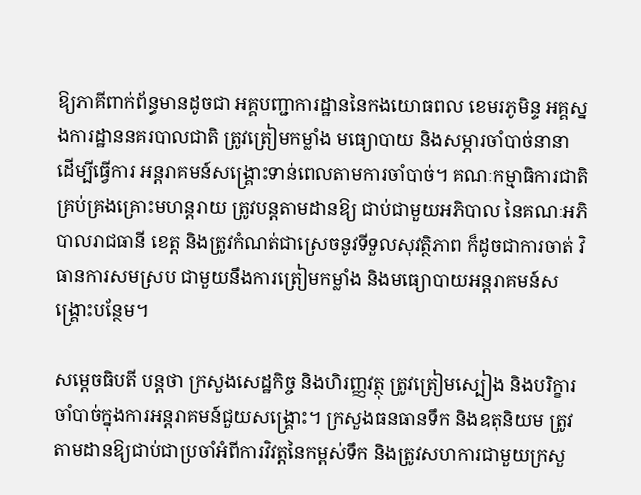ឱ្យភាគីពាក់ព័ន្ធមានដូចជា អគ្គបញ្ជាការដ្ឋាននៃកងយោធពល ខេមរភូមិន្ទ អគ្គស្នងការដ្ឋាននគរបាលជាតិ ត្រូវត្រៀមកម្លាំង មធ្យោបាយ និងសម្ភារចាំបាច់នានា ដើម្បីធ្វើការ អន្តរាគមន៍សង្គ្រោះទាន់ពេលតាមការចាំបាច់។ គណៈកម្មាធិការជាតិគ្រប់គ្រងគ្រោះមហន្តរាយ ត្រូវបន្តតាមដានឱ្យ ជាប់ជាមួយអភិបាល នៃគណៈអភិបាលរាជធានី ខេត្ត និងត្រូវកំណត់ជាស្រេចនូវទីទួលសុវត្ថិភាព ក៏ដូចជាការចាត់ វិធានការសមស្រប ជាមួយនឹងការត្រៀមកម្លាំង និងមធ្យោបាយអន្តរាគមន៍សង្គ្រោះបន្ថែម។

សម្ដេចធិបតី បន្ដថា ក្រសួងសេដ្ឋកិច្ច និងហិរញ្ញវត្ថុ ត្រូវត្រៀមស្បៀង និងបរិក្ខារចាំបាច់ក្នុងការអន្តរាគមន៍ជួយសង្គ្រោះ។ ក្រសួងធនធានទឹក និងឧតុនិយម ត្រូវតាមដានឱ្យជាប់ជាប្រចាំអំពីការវិវត្តនៃកម្ពស់ទឹក និងត្រូវសហការជាមួយក្រសួ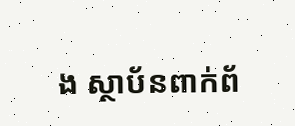ង ស្ថាប័នពាក់ព័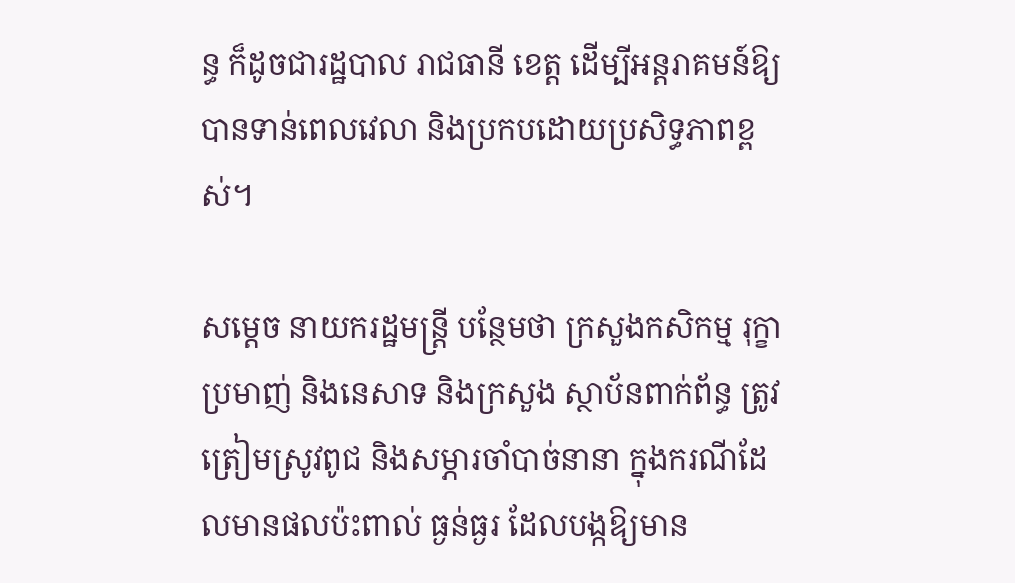ន្ធ ក៏ដូចជារដ្ឋបាល រាជធានី ខេត្ត ដើម្បីអន្តរាគមន៍ឱ្យបានទាន់ពេលវេលា និងប្រកបដោយប្រសិទ្ធភាពខ្ពស់។

សម្ដេច នាយករដ្ឋមន្ដ្រី បន្ថែមថា ក្រសួងកសិកម្ម រុក្ខាប្រមាញ់ និងនេសាទ និងក្រសួង ស្ថាប័នពាក់ព័ន្ធ ត្រូវត្រៀមស្រូវពូជ និងសម្ភារចាំបាច់នានា ក្នុងករណីដែលមានផលប៉ះពាល់ ធ្ងន់ធ្ងរ ដែលបង្កឱ្យមាន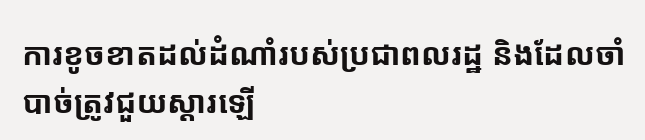ការខូចខាតដល់ដំណាំរបស់ប្រជាពលរដ្ឋ និងដែលចាំបាច់ត្រូវជួយស្ដារឡើ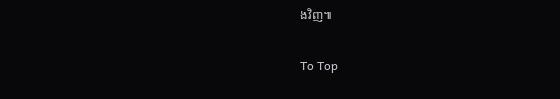ងវិញ៕

To Top